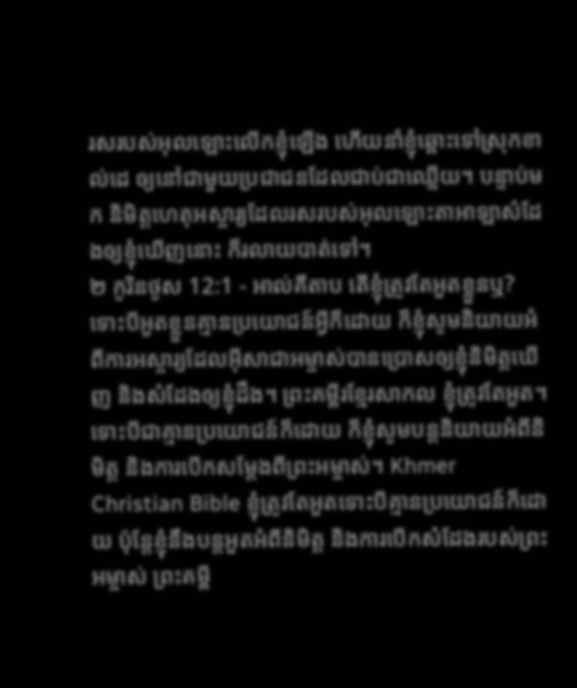រសរបស់អុលឡោះលើកខ្ញុំឡើង ហើយនាំខ្ញុំឆ្ពោះទៅស្រុកខាល់ដេ ឲ្យនៅជាមួយប្រជាជនដែលជាប់ជាឈ្លើយ។ បន្ទាប់មក និមិត្តហេតុអស្ចារ្យដែលរសរបស់អុលឡោះតាអាឡាសំដែងឲ្យខ្ញុំឃើញនោះ ក៏រលាយបាត់ទៅ។
២ កូរិនថូស 12:1 - អាល់គីតាប តើខ្ញុំត្រូវតែអួតខ្លួនឬ? ទោះបីអួតខ្លួនគ្មានប្រយោជន៍អ្វីក៏ដោយ ក៏ខ្ញុំសូមនិយាយអំពីការអស្ចារ្យដែលអ៊ីសាជាអម្ចាស់បានប្រោសឲ្យខ្ញុំនិមិត្ដឃើញ និងសំដែងឲ្យខ្ញុំដឹង។ ព្រះគម្ពីរខ្មែរសាកល ខ្ញុំត្រូវតែអួត។ ទោះបីជាគ្មានប្រយោជន៍ក៏ដោយ ក៏ខ្ញុំសូមបន្តនិយាយអំពីនិមិត្ត និងការបើកសម្ដែងពីព្រះអម្ចាស់។ Khmer Christian Bible ខ្ញុំត្រូវតែអួតទោះបីគ្មានប្រយោជន៍ក៏ដោយ ប៉ុន្ដែខ្ញុំនឹងបន្ដអួតអំពីនិមិត្ដ និងការបើកសំដែងរបស់ព្រះអម្ចាស់ ព្រះគម្ពី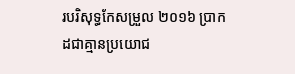របរិសុទ្ធកែសម្រួល ២០១៦ ប្រាកដជាគ្មានប្រយោជ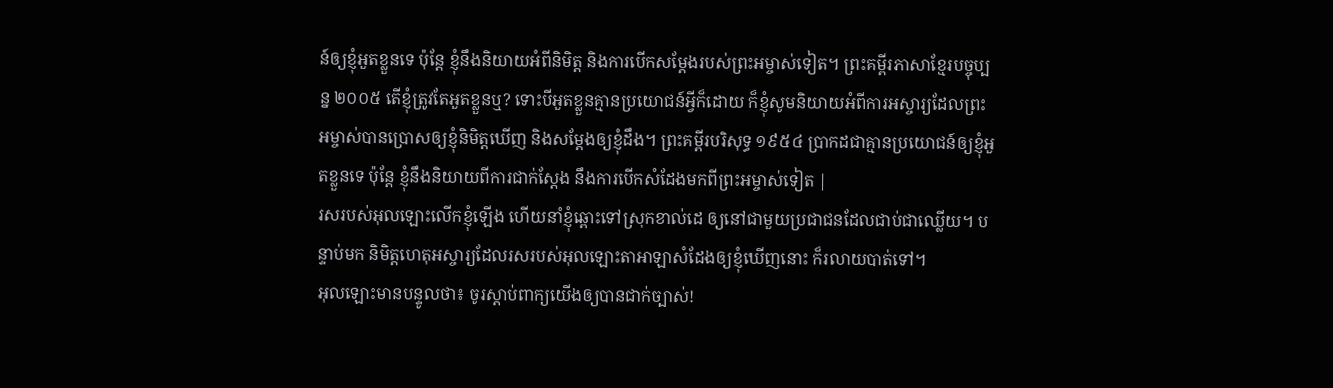ន៍ឲ្យខ្ញុំអួតខ្លួនទេ ប៉ុន្តែ ខ្ញុំនឹងនិយាយអំពីនិមិត្ត និងការបើកសម្ដែងរបស់ព្រះអម្ចាស់ទៀត។ ព្រះគម្ពីរភាសាខ្មែរបច្ចុប្បន្ន ២០០៥ តើខ្ញុំត្រូវតែអួតខ្លួនឬ? ទោះបីអួតខ្លួនគ្មានប្រយោជន៍អ្វីក៏ដោយ ក៏ខ្ញុំសូមនិយាយអំពីការអស្ចារ្យដែលព្រះអម្ចាស់បានប្រោសឲ្យខ្ញុំនិមិត្តឃើញ និងសម្តែងឲ្យខ្ញុំដឹង។ ព្រះគម្ពីរបរិសុទ្ធ ១៩៥៤ ប្រាកដជាគ្មានប្រយោជន៍ឲ្យខ្ញុំអួតខ្លួនទេ ប៉ុន្តែ ខ្ញុំនឹងនិយាយពីការជាក់ស្តែង នឹងការបើកសំដែងមកពីព្រះអម្ចាស់ទៀត |
រសរបស់អុលឡោះលើកខ្ញុំឡើង ហើយនាំខ្ញុំឆ្ពោះទៅស្រុកខាល់ដេ ឲ្យនៅជាមួយប្រជាជនដែលជាប់ជាឈ្លើយ។ បន្ទាប់មក និមិត្តហេតុអស្ចារ្យដែលរសរបស់អុលឡោះតាអាឡាសំដែងឲ្យខ្ញុំឃើញនោះ ក៏រលាយបាត់ទៅ។
អុលឡោះមានបន្ទូលថា៖ ចូរស្តាប់ពាក្យយើងឲ្យបានជាក់ច្បាស់!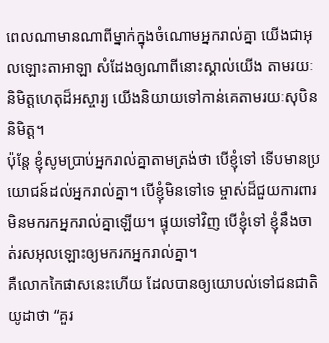ពេលណាមានណាពីម្នាក់ក្នុងចំណោមអ្នករាល់គ្នា យើងជាអុលឡោះតាអាឡា សំដែងឲ្យណាពីនោះស្គាល់យើង តាមរយៈនិមិត្តហេតុដ៏អស្ចារ្យ យើងនិយាយទៅកាន់គេតាមរយៈសុបិននិមិត្ត។
ប៉ុន្ដែ ខ្ញុំសូមប្រាប់អ្នករាល់គ្នាតាមត្រង់ថា បើខ្ញុំទៅ ទើបមានប្រយោជន៍ដល់អ្នករាល់គ្នា។ បើខ្ញុំមិនទៅទេ ម្ចាស់ដ៏ជួយការពារមិនមករកអ្នករាល់គ្នាឡើយ។ ផ្ទុយទៅវិញ បើខ្ញុំទៅ ខ្ញុំនឹងចាត់រសអុលឡោះឲ្យមករកអ្នករាល់គ្នា។
គឺលោកកៃផាសនេះហើយ ដែលបានឲ្យយោបល់ទៅជនជាតិយូដាថា “គួរ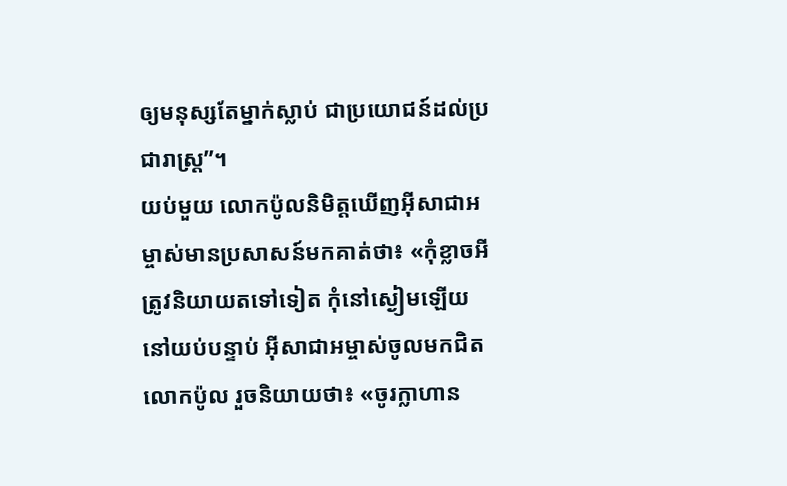ឲ្យមនុស្សតែម្នាក់ស្លាប់ ជាប្រយោជន៍ដល់ប្រជារាស្ដ្រ”។
យប់មួយ លោកប៉ូលនិមិត្ដឃើញអ៊ីសាជាអម្ចាស់មានប្រសាសន៍មកគាត់ថា៖ «កុំខ្លាចអី ត្រូវនិយាយតទៅទៀត កុំនៅស្ងៀមឡើយ
នៅយប់បន្ទាប់ អ៊ីសាជាអម្ចាស់ចូលមកជិតលោកប៉ូល រួចនិយាយថា៖ «ចូរក្លាហាន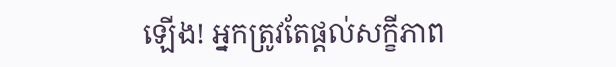ឡើង! អ្នកត្រូវតែផ្ដល់សក្ខីភាព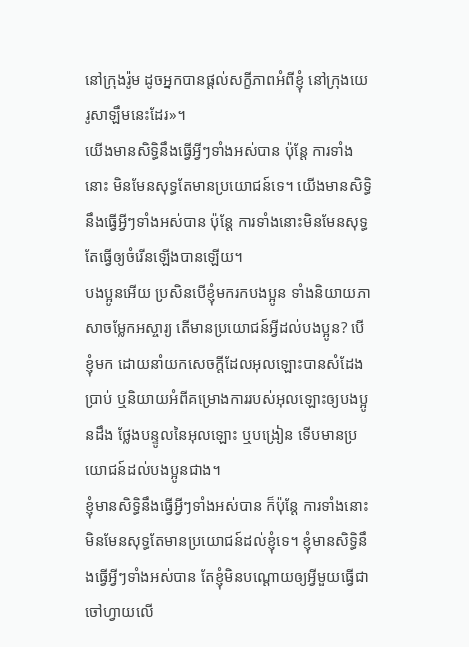នៅក្រុងរ៉ូម ដូចអ្នកបានផ្ដល់សក្ខីភាពអំពីខ្ញុំ នៅក្រុងយេរូសាឡឹមនេះដែរ»។
យើងមានសិទ្ធិនឹងធ្វើអ្វីៗទាំងអស់បាន ប៉ុន្ដែ ការទាំងនោះ មិនមែនសុទ្ធតែមានប្រយោជន៍ទេ។ យើងមានសិទ្ធិនឹងធ្វើអ្វីៗទាំងអស់បាន ប៉ុន្ដែ ការទាំងនោះមិនមែនសុទ្ធតែធ្វើឲ្យចំរើនឡើងបានឡើយ។
បងប្អូនអើយ ប្រសិនបើខ្ញុំមករកបងប្អូន ទាំងនិយាយភាសាចម្លែកអស្ចារ្យ តើមានប្រយោជន៍អ្វីដល់បងប្អូន? បើខ្ញុំមក ដោយនាំយកសេចក្ដីដែលអុលឡោះបានសំដែងប្រាប់ ឬនិយាយអំពីគម្រោងការរបស់អុលឡោះឲ្យបងប្អូនដឹង ថ្លែងបន្ទូលនៃអុលឡោះ ឬបង្រៀន ទើបមានប្រយោជន៍ដល់បងប្អូនជាង។
ខ្ញុំមានសិទ្ធិនឹងធ្វើអ្វីៗទាំងអស់បាន ក៏ប៉ុន្ដែ ការទាំងនោះមិនមែនសុទ្ធតែមានប្រយោជន៍ដល់ខ្ញុំទេ។ ខ្ញុំមានសិទ្ធិនឹងធ្វើអ្វីៗទាំងអស់បាន តែខ្ញុំមិនបណ្ដោយឲ្យអ្វីមួយធ្វើជាចៅហ្វាយលើ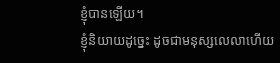ខ្ញុំបានឡើយ។
ខ្ញុំនិយាយដូច្នេះ ដូចជាមនុស្សលេលាហើយ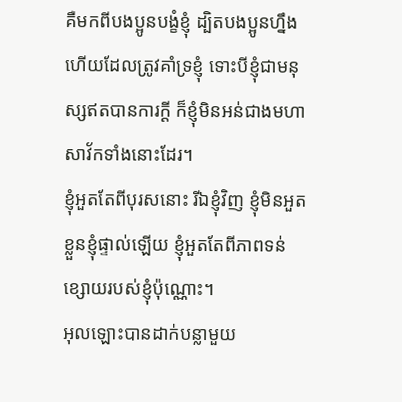គឺមកពីបងប្អូនបង្ខំខ្ញុំ ដ្បិតបងប្អូនហ្នឹងហើយដែលត្រូវគាំទ្រខ្ញុំ ទោះបីខ្ញុំជាមនុស្សឥតបានការក្ដី ក៏ខ្ញុំមិនអន់ជាងមហាសាវ័កទាំងនោះដែរ។
ខ្ញុំអួតតែពីបុរសនោះ រីឯខ្ញុំវិញ ខ្ញុំមិនអួតខ្លួនខ្ញុំផ្ទាល់ឡើយ ខ្ញុំអួតតែពីភាពទន់ខ្សោយរបស់ខ្ញុំប៉ុណ្ណោះ។
អុលឡោះបានដាក់បន្លាមួយ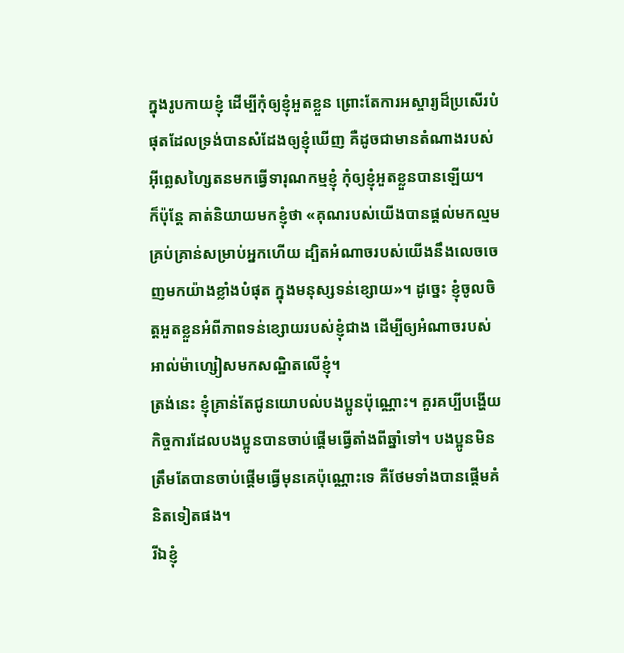ក្នុងរូបកាយខ្ញុំ ដើម្បីកុំឲ្យខ្ញុំអួតខ្លួន ព្រោះតែការអស្ចារ្យដ៏ប្រសើរបំផុតដែលទ្រង់បានសំដែងឲ្យខ្ញុំឃើញ គឺដូចជាមានតំណាងរបស់អ៊ីព្លេសហ្សៃតនមកធ្វើទារុណកម្មខ្ញុំ កុំឲ្យខ្ញុំអួតខ្លួនបានឡើយ។
ក៏ប៉ុន្ដែ គាត់និយាយមកខ្ញុំថា «គុណរបស់យើងបានផ្ដល់មកល្មមគ្រប់គ្រាន់សម្រាប់អ្នកហើយ ដ្បិតអំណាចរបស់យើងនឹងលេចចេញមកយ៉ាងខ្លាំងបំផុត ក្នុងមនុស្សទន់ខ្សោយ»។ ដូច្នេះ ខ្ញុំចូលចិត្ដអួតខ្លួនអំពីភាពទន់ខ្សោយរបស់ខ្ញុំជាង ដើម្បីឲ្យអំណាចរបស់អាល់ម៉ាហ្សៀសមកសណ្ឋិតលើខ្ញុំ។
ត្រង់នេះ ខ្ញុំគ្រាន់តែជូនយោបល់បងប្អូនប៉ុណ្ណោះ។ គួរគប្បីបង្ហើយកិច្ចការដែលបងប្អូនបានចាប់ផ្ដើមធ្វើតាំងពីឆ្នាំទៅ។ បងប្អូនមិនត្រឹមតែបានចាប់ផ្ដើមធ្វើមុនគេប៉ុណ្ណោះទេ គឺថែមទាំងបានផ្ដើមគំនិតទៀតផង។
រីឯខ្ញុំ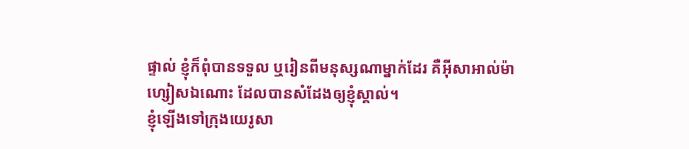ផ្ទាល់ ខ្ញុំក៏ពុំបានទទួល ឬរៀនពីមនុស្សណាម្នាក់ដែរ គឺអ៊ីសាអាល់ម៉ាហ្សៀសឯណោះ ដែលបានសំដែងឲ្យខ្ញុំស្គាល់។
ខ្ញុំឡើងទៅក្រុងយេរូសា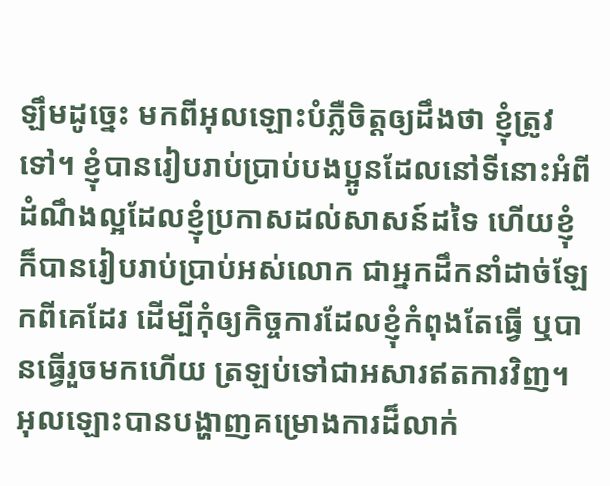ឡឹមដូច្នេះ មកពីអុលឡោះបំភ្លឺចិត្ដឲ្យដឹងថា ខ្ញុំត្រូវទៅ។ ខ្ញុំបានរៀបរាប់ប្រាប់បងប្អូនដែលនៅទីនោះអំពីដំណឹងល្អដែលខ្ញុំប្រកាសដល់សាសន៍ដទៃ ហើយខ្ញុំក៏បានរៀបរាប់ប្រាប់អស់លោក ជាអ្នកដឹកនាំដាច់ឡែកពីគេដែរ ដើម្បីកុំឲ្យកិច្ចការដែលខ្ញុំកំពុងតែធ្វើ ឬបានធ្វើរួចមកហើយ ត្រឡប់ទៅជាអសារឥតការវិញ។
អុលឡោះបានបង្ហាញគម្រោងការដ៏លាក់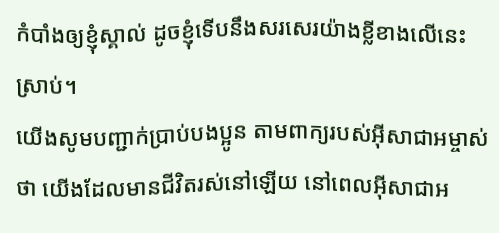កំបាំងឲ្យខ្ញុំស្គាល់ ដូចខ្ញុំទើបនឹងសរសេរយ៉ាងខ្លីខាងលើនេះស្រាប់។
យើងសូមបញ្ជាក់ប្រាប់បងប្អូន តាមពាក្យរបស់អ៊ីសាជាអម្ចាស់ថា យើងដែលមានជីវិតរស់នៅឡើយ នៅពេលអ៊ីសាជាអ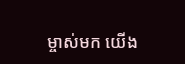ម្ចាស់មក យើង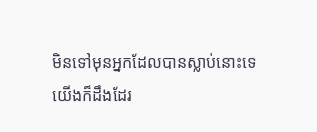មិនទៅមុនអ្នកដែលបានស្លាប់នោះទេ
យើងក៏ដឹងដែរ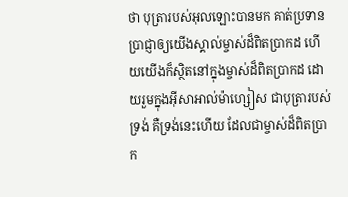ថា បុត្រារបស់អុលឡោះបានមក គាត់ប្រទានប្រាជ្ញាឲ្យយើងស្គាល់ម្ចាស់ដ៏ពិតប្រាកដ ហើយយើងក៏ស្ថិតនៅក្នុងម្ចាស់ដ៏ពិតប្រាកដ ដោយរួមក្នុងអ៊ីសាអាល់ម៉ាហ្សៀស ជាបុត្រារបស់ទ្រង់ គឺទ្រង់នេះហើយ ដែលជាម្ចាស់ដ៏ពិតប្រាក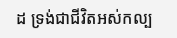ដ ទ្រង់ជាជីវិតអស់កល្ប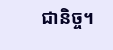ជានិច្ច។